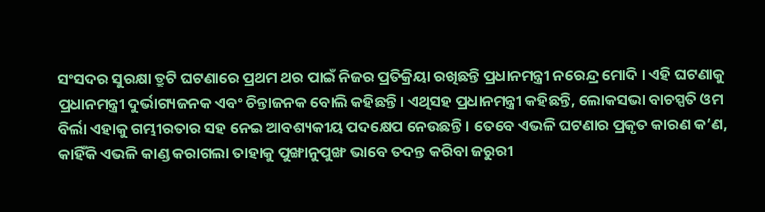ସଂସଦର ସୁରକ୍ଷା ତ୍ରୁଟି ଘଟଣାରେ ପ୍ରଥମ ଥର ପାଇଁ ନିଜର ପ୍ରତିକ୍ରିୟା ରଖିଛନ୍ତି ପ୍ରଧାନମନ୍ତ୍ରୀ ନରେନ୍ଦ୍ର ମୋଦି । ଏହି ଘଟଣାକୁ ପ୍ରଧାନମନ୍ତ୍ରୀ ଦୁର୍ଭାଗ୍ୟଜନକ ଏବଂ ଚିନ୍ତାଜନକ ବୋଲି କହିଛନ୍ତି। ଏଥିସହ ପ୍ରଧାନମନ୍ତ୍ରୀ କହିଛନ୍ତି, ଲୋକସଭା ବାଚସ୍ପତି ଓମ ବିର୍ଲା ଏହାକୁ ଗମ୍ଭୀରତାର ସହ ନେଇ ଆବଶ୍ୟକୀୟ ପଦକ୍ଷେପ ନେଉଛନ୍ତି । ତେବେ ଏଭଳି ଘଟଣାର ପ୍ରକୃତ କାରଣ କ’ଣ, କାହିଁକି ଏଭଳି କାଣ୍ଡ କରାଗଲା ତାହାକୁ ପୁଙ୍ଖାନୁପୁଙ୍ଖ ଭାବେ ତଦନ୍ତ କରିବା ଜରୁରୀ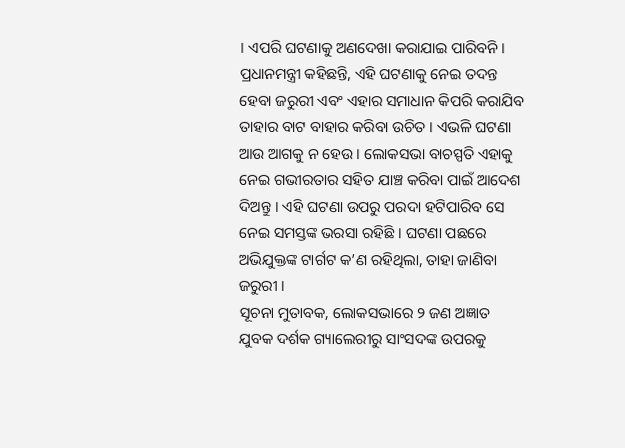। ଏପରି ଘଟଣାକୁ ଅଣଦେଖା କରାଯାଇ ପାରିବନି ।
ପ୍ରଧାନମନ୍ତ୍ରୀ କହିଛନ୍ତି, ଏହି ଘଟଣାକୁ ନେଇ ତଦନ୍ତ ହେବା ଜରୁରୀ ଏବଂ ଏହାର ସମାଧାନ କିପରି କରାଯିବ ତାହାର ବାଟ ବାହାର କରିବା ଉଚିତ । ଏଭଳି ଘଟଣା ଆଉ ଆଗକୁ ନ ହେଉ । ଲୋକସଭା ବାଚସ୍ପତି ଏହାକୁ ନେଇ ଗଭୀରତାର ସହିତ ଯାଞ୍ଚ କରିବା ପାଇଁ ଆଦେଶ ଦିଅନ୍ତୁ । ଏହି ଘଟଣା ଉପରୁ ପରଦା ହଟିପାରିବ ସେ ନେଇ ସମସ୍ତଙ୍କ ଭରସା ରହିଛି । ଘଟଣା ପଛରେ ଅଭିଯୁକ୍ତଙ୍କ ଟାର୍ଗଟ କ’ଣ ରହିଥିଲା, ତାହା ଜାଣିବା ଜରୁରୀ ।
ସୂଚନା ମୁତାବକ, ଲୋକସଭାରେ ୨ ଜଣ ଅଜ୍ଞାତ ଯୁବକ ଦର୍ଶକ ଗ୍ୟାଲେରୀରୁ ସାଂସଦଙ୍କ ଉପରକୁ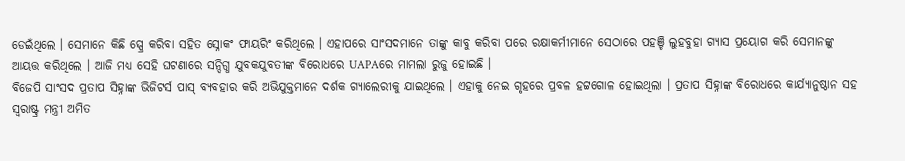ଡେଇଁଥିଲେ । ସେମାନେ କିଛି ସ୍ପ୍ରେ କରିବା ସହିତ ସ୍ନୋକଂ ଫାୟରିଂ କରିଥିଲେ । ଏହାପରେ ସାଂସଦମାନେ ତାଙ୍କୁ କାବୁ କରିବା ପରେ ରକ୍ଷାକର୍ମୀମାନେ ସେଠାରେ ପହଞ୍ଚି ଲୁହବୁହା ଗ୍ୟାସ ପ୍ରୟୋଗ କରି ସେମାନଙ୍କୁ ଆୟତ୍ତ କରିଥିଲେ । ଆଜି ମଧ୍ୟ ସେହି ଘଟଣାରେ ସନ୍ଦିଗ୍ଧ ଯୁବକଯୁବତୀଙ୍କ ବିରୋଧରେ UAPAରେ ମାମଲା ରୁଜୁ ହୋଇଛି ।
ବିଜେପି ସାଂସଦ ପ୍ରତାପ ସିହ୍ନାଙ୍କ ଭିଜିଟର୍ସ ପାସ୍ ବ୍ୟବହାର କରି ଅଭିଯୁକ୍ତମାନେ ଦର୍ଶକ ଗ୍ୟାଲେରୀକୁ ଯାଇଥିଲେ । ଏହାକୁ ନେଇ ଗୃହରେ ପ୍ରବଳ ହଟ୍ଟଗୋଳ ହୋଇଥିଲା । ପ୍ରତାପ ସିହ୍ନାଙ୍କ ବିରୋଧରେ କାର୍ଯ୍ୟାନୁଷ୍ଠାନ ସହ ସ୍ୱରାଷ୍ଟ୍ର ମନ୍ତ୍ରୀ ଅମିତ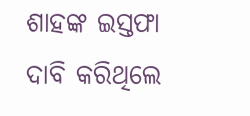ଶାହଙ୍କ ଇସ୍ତଫା ଦାବି କରିଥିଲେ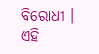ବିରୋଧୀ । ଏହି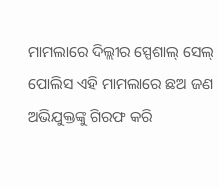ମାମଲାରେ ଦିଲ୍ଲୀର ସ୍ପେଶାଲ୍ ସେଲ୍ ପୋଲିସ ଏହି ମାମଲାରେ ଛଅ ଜଣ ଅଭିଯୁକ୍ତଙ୍କୁ ଗିରଫ କରି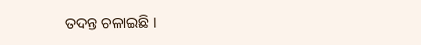ତଦନ୍ତ ଚଳାଇଛି ।